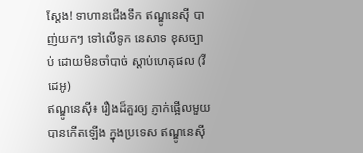ស្តែង! ទាហានជើងទឹក ឥណ្ឌូនេស៊ី បាញ់យកៗ ទៅលើទូក នេសាទ ខុសច្បាប់ ដោយមិនចាំបាច់ ស្តាប់ហេតុផល (វីដេអូ)
ឥណ្ឌូនេស៊ី៖ រឿងដ៏គួរឲ្យ ភ្ញាក់ផ្អើលមួយ បានកើតឡើង ក្នុងប្រទេស ឥណ្ឌូនេស៊ី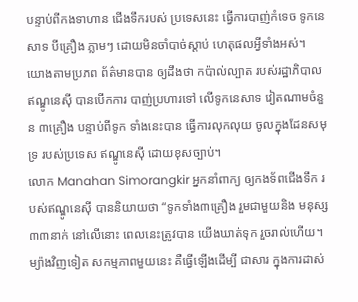បន្ទាប់ពីកងទាហាន ជើងទឹករបស់ ប្រទេសនេះ ធ្វើការបាញ់កំទេច ទូកនេសាទ បីគ្រឿង ភ្លាមៗ ដោយមិនចាំបាច់ស្តាប់ ហេតុផលអ្វីទាំងអស់។
យោងតាមប្រភព ព័ត៌មានបាន ឲ្យដឹងថា កប៉ាល់ល្បាត របស់រដ្ឋាភិបាល ឥណ្ឌូនេស៊ី បានបើកការ បាញ់ប្រហារទៅ លើទូកនេសាទ វៀតណាមចំនួន ៣គ្រឿង បន្ទាប់ពីទូក ទាំងនេះបាន ធ្វើការលុកលុយ ចូលក្នុងដែនសមុទ្រ របស់ប្រទេស ឥណ្ឌូនេស៊ី ដោយខុសច្បាប់។
លោក Manahan Simorangkir អ្នកនាំពាក្យ ឲ្យកងទ័ពជើងទឹក របស់ឥណ្ឌូនេស៊ី បាននិយាយថា “ទូកទាំង៣គ្រឿង រួមជាមួយនិង មនុស្ស ៣៣នាក់ នៅលើនោះ ពេលនេះត្រូវបាន យើងឃាត់ទុក រួចរាល់ហើយ។ ម្យ៉ាងវិញទៀត សកម្មភាពមួយនេះ គឺធ្វើឡើងដើម្បី ជាសារ ក្នុងការដាស់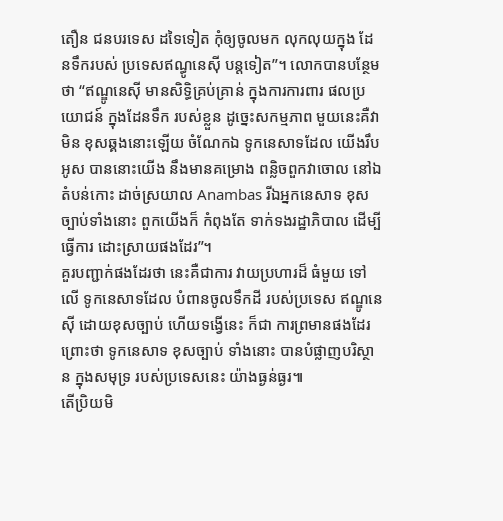តឿន ជនបរទេស ដទៃទៀត កុំឲ្យចូលមក លុកលុយក្នុង ដែនទឹករបស់ ប្រទេសឥណ្ធូនេស៊ី បន្តទៀត”។ លោកបានបន្ថែមថា “ឥណ្ឌូនេស៊ី មានសិទ្ធិគ្រប់គ្រាន់ ក្នុងការការពារ ផលប្រយោជន៍ ក្នុងដែនទឹក របស់ខ្លួន ដូច្នេះសកម្មភាព មួយនេះគឺវាមិន ខុសឆ្គងនោះឡើយ ចំណែកឯ ទូកនេសាទដែល យើងរឹបអូស បាននោះយើង នឹងមានគម្រោង ពន្លិចពួកវាចោល នៅឯតំបន់កោះ ដាច់ស្រយាល Anambas រីឯអ្នកនេសាទ ខុសច្បាប់ទាំងនោះ ពួកយើងក៏ កំពុងតែ ទាក់ទងរដ្ឋាភិបាល ដើម្បីធ្វើការ ដោះស្រាយផងដែរ”។
គួរបញ្ជាក់ផងដែរថា នេះគឺជាការ វាយប្រហារដ៏ ធំមួយ ទៅលើ ទូកនេសាទដែល បំពានចូលទឹកដី របស់ប្រទេស ឥណ្ឌូនេស៊ី ដោយខុសច្បាប់ ហើយទង្វើនេះ ក៏ជា ការព្រមានផងដែរ ព្រោះថា ទូកនេសាទ ខុសច្បាប់ ទាំងនោះ បានបំផ្លាញបរិស្ថាន ក្នុងសមុទ្រ របស់ប្រទេសនេះ យ៉ាងធ្ងន់ធ្ងរ៕
តើប្រិយមិ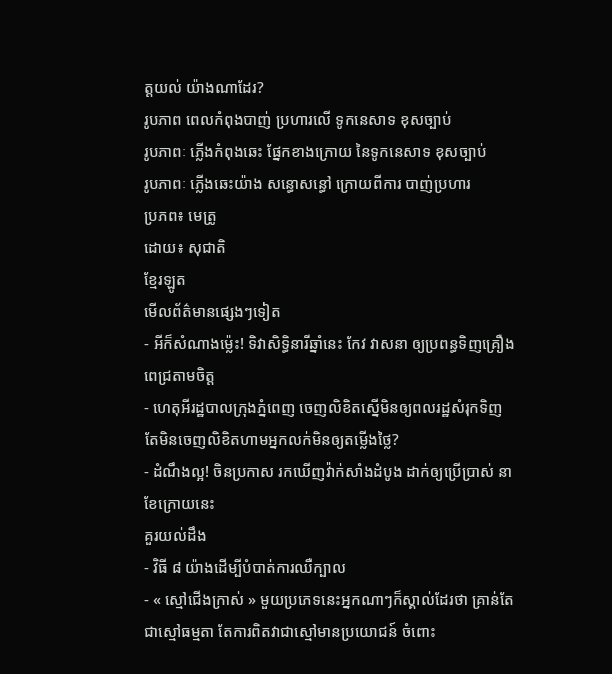ត្តយល់ យ៉ាងណាដែរ?
រូបភាព ពេលកំពុងបាញ់ ប្រហារលើ ទូកនេសាទ ខុសច្បាប់
រូបភាពៈ ភ្លើងកំពុងឆេះ ផ្នែកខាងក្រោយ នៃទូកនេសាទ ខុសច្បាប់
រូបភាពៈ ភ្លើងឆេះយ៉ាង សន្ធោសន្ធៅ ក្រោយពីការ បាញ់ប្រហារ
ប្រភព៖ មេត្រូ
ដោយ៖ សុជាតិ
ខ្មែរឡូត
មើលព័ត៌មានផ្សេងៗទៀត
- អីក៏សំណាងម្ល៉េះ! ទិវាសិទ្ធិនារីឆ្នាំនេះ កែវ វាសនា ឲ្យប្រពន្ធទិញគ្រឿងពេជ្រតាមចិត្ត
- ហេតុអីរដ្ឋបាលក្រុងភ្នំពេញ ចេញលិខិតស្នើមិនឲ្យពលរដ្ឋសំរុកទិញ តែមិនចេញលិខិតហាមអ្នកលក់មិនឲ្យតម្លើងថ្លៃ?
- ដំណឹងល្អ! ចិនប្រកាស រកឃើញវ៉ាក់សាំងដំបូង ដាក់ឲ្យប្រើប្រាស់ នាខែក្រោយនេះ
គួរយល់ដឹង
- វិធី ៨ យ៉ាងដើម្បីបំបាត់ការឈឺក្បាល
- « ស្មៅជើងក្រាស់ » មួយប្រភេទនេះអ្នកណាៗក៏ស្គាល់ដែរថា គ្រាន់តែជាស្មៅធម្មតា តែការពិតវាជាស្មៅមានប្រយោជន៍ ចំពោះ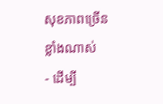សុខភាពច្រើនខ្លាំងណាស់
- ដើម្បី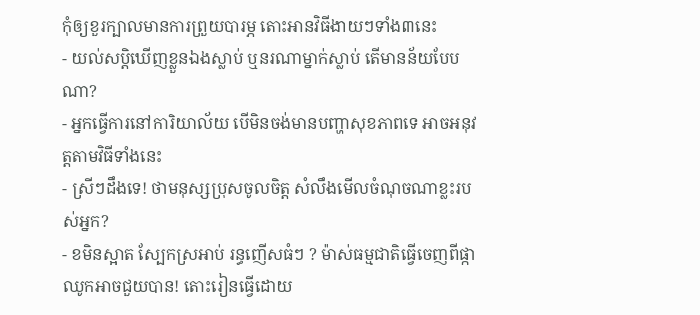កុំឲ្យខួរក្បាលមានការព្រួយបារម្ភ តោះអានវិធីងាយៗទាំង៣នេះ
- យល់សប្តិឃើញខ្លួនឯងស្លាប់ ឬនរណាម្នាក់ស្លាប់ តើមានន័យបែបណា?
- អ្នកធ្វើការនៅការិយាល័យ បើមិនចង់មានបញ្ហាសុខភាពទេ អាចអនុវត្តតាមវិធីទាំងនេះ
- ស្រីៗដឹងទេ! ថាមនុស្សប្រុសចូលចិត្ត សំលឹងមើលចំណុចណាខ្លះរបស់អ្នក?
- ខមិនស្អាត ស្បែកស្រអាប់ រន្ធញើសធំៗ ? ម៉ាស់ធម្មជាតិធ្វើចេញពីផ្កាឈូកអាចជួយបាន! តោះរៀនធ្វើដោយ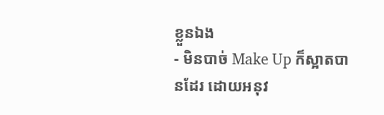ខ្លួនឯង
- មិនបាច់ Make Up ក៏ស្អាតបានដែរ ដោយអនុវ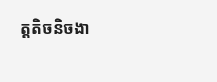ត្តតិចនិចងា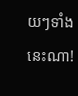យៗទាំងនេះណា!